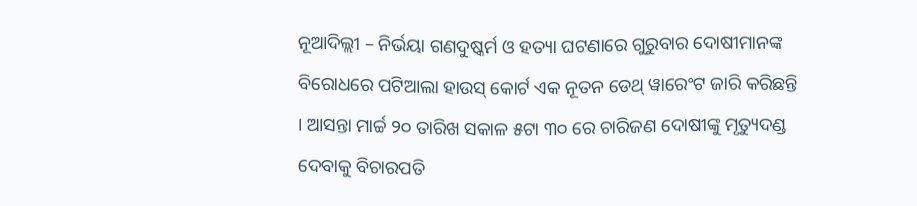ନୂଆଦିଲ୍ଲୀ – ନିର୍ଭୟା ଗଣଦୁଷ୍କର୍ମ ଓ ହତ୍ୟା ଘଟଣାରେ ଗୁରୁବାର ଦୋଷୀମାନଙ୍କ ବିରୋଧରେ ପଟିଆଲା ହାଉସ୍ କୋର୍ଟ ଏକ ନୂତନ ଡେଥ୍ ୱାରେଂଟ ଜାରି କରିଛନ୍ତି । ଆସନ୍ତା ମାର୍ଚ୍ଚ ୨୦ ତାରିଖ ସକାଳ ୫ଟା ୩୦ ରେ ଚାରିଜଣ ଦୋଷୀଙ୍କୁ ମୃତ୍ୟୁଦଣ୍ଡ ଦେବାକୁ ବିଚାରପତି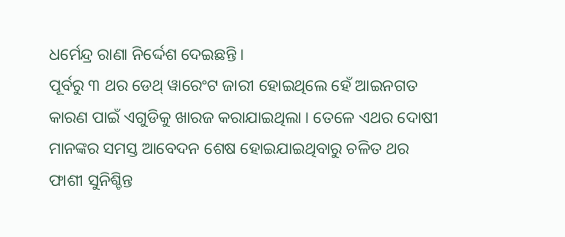ଧର୍ମେନ୍ଦ୍ର ରାଣା ନିର୍ଦ୍ଦେଶ ଦେଇଛନ୍ତି ।
ପୂର୍ବରୁ ୩ ଥର ଡେଥ୍ ୱାରେଂଟ ଜାରୀ ହୋଇଥିଲେ ହେଁ ଆଇନଗତ କାରଣ ପାଇଁ ଏଗୁଡିକୁ ଖାରଜ କରାଯାଇଥିଲା । ତେଳେ ଏଥର ଦୋଷୀ ମାନଙ୍କର ସମସ୍ତ ଆବେଦନ ଶେଷ ହୋଇଯାଇଥିବାରୁ ଚଳିତ ଥର ଫାଶୀ ସୁନିଶ୍ଚିନ୍ତ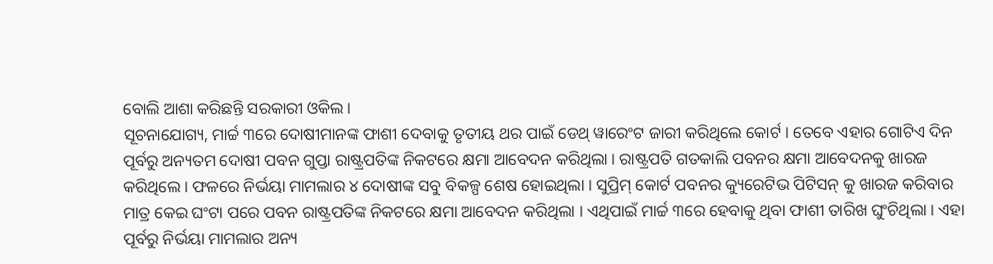ବୋଲି ଆଶା କରିଛନ୍ତି ସରକାରୀ ଓକିଲ ।
ସୂଚନାଯୋଗ୍ୟ, ମାର୍ଚ୍ଚ ୩ରେ ଦୋଷୀମାନଙ୍କ ଫାଶୀ ଦେବାକୁ ତୃତୀୟ ଥର ପାଇଁ ଡେଥ୍ ୱାରେଂଟ ଜାରୀ କରିଥିଲେ କୋର୍ଟ । ତେବେ ଏହାର ଗୋଟିଏ ଦିନ ପୂର୍ବରୁ ଅନ୍ୟତମ ଦୋଷୀ ପବନ ଗୁପ୍ତା ରାଷ୍ଟ୍ରପତିଙ୍କ ନିକଟରେ କ୍ଷମା ଆବେଦନ କରିଥିଲା । ରାଷ୍ଟ୍ରପତି ଗତକାଲି ପବନର କ୍ଷମା ଆବେଦନକୁ ଖାରଜ କରିଥିଲେ । ଫଳରେ ନିର୍ଭୟା ମାମଲାର ୪ ଦୋଷୀଙ୍କ ସବୁ ବିକଳ୍ପ ଶେଷ ହୋଇଥିଲା । ସୁପ୍ରିମ୍ କୋର୍ଟ ପବନର କ୍ୟୁରେଟିଭ ପିଟିସନ୍ କୁ ଖାରଜ କରିବାର ମାତ୍ର କେଇ ଘଂଟା ପରେ ପବନ ରାଷ୍ଟ୍ରପତିଙ୍କ ନିକଟରେ କ୍ଷମା ଆବେଦନ କରିଥିଲା । ଏଥିପାଇଁ ମାର୍ଚ୍ଚ ୩ରେ ହେବାକୁ ଥିବା ଫାଶୀ ତାରିଖ ଘୁଂଚିଥିଲା । ଏହା ପୂର୍ବରୁ ନିର୍ଭୟା ମାମଲାର ଅନ୍ୟ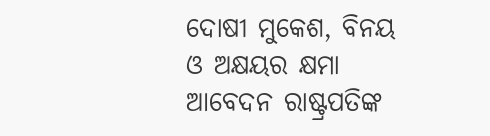ଦୋଷୀ ମୁକେଶ, ବିନୟ ଓ ଅକ୍ଷୟର କ୍ଷମା ଆବେଦନ ରାଷ୍ଟ୍ରପତିଙ୍କ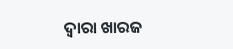ଦ୍ୱାରା ଖାରଜ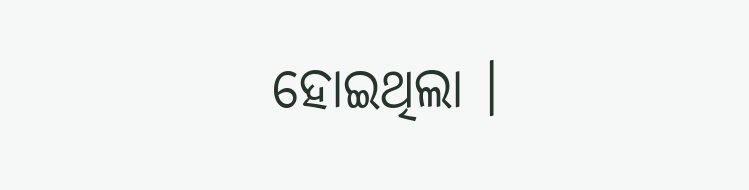ହୋଇଥିଲା ।